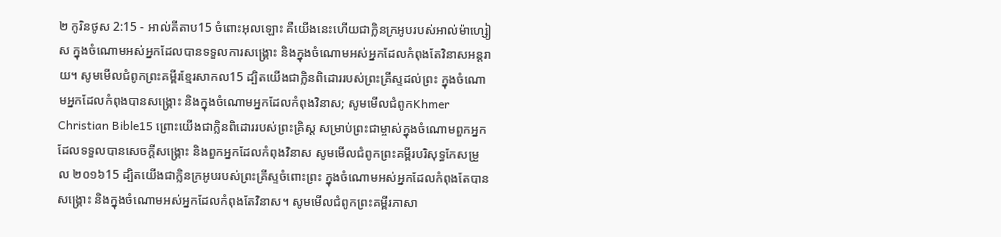២ កូរិនថូស 2:15 - អាល់គីតាប15 ចំពោះអុលឡោះ គឺយើងនេះហើយជាក្លិនក្រអូបរបស់អាល់ម៉ាហ្សៀស ក្នុងចំណោមអស់អ្នកដែលបានទទួលការសង្គ្រោះ និងក្នុងចំណោមអស់អ្នកដែលកំពុងតែវិនាសអន្ដរាយ។ សូមមើលជំពូកព្រះគម្ពីរខ្មែរសាកល15 ដ្បិតយើងជាក្លិនពិដោររបស់ព្រះគ្រីស្ទដល់ព្រះ ក្នុងចំណោមអ្នកដែលកំពុងបានសង្គ្រោះ និងក្នុងចំណោមអ្នកដែលកំពុងវិនាស; សូមមើលជំពូកKhmer Christian Bible15 ព្រោះយើងជាក្លិនពិដោររបស់ព្រះគ្រិស្ដ សម្រាប់ព្រះជាម្ចាស់ក្នុងចំណោមពួកអ្នកដែលទទួលបានសេចក្ដីសង្គ្រោះ និងពួកអ្នកដែលកំពុងវិនាស សូមមើលជំពូកព្រះគម្ពីរបរិសុទ្ធកែសម្រួល ២០១៦15 ដ្បិតយើងជាក្លិនក្រអូបរបស់ព្រះគ្រីស្ទចំពោះព្រះ ក្នុងចំណោមអស់អ្នកដែលកំពុងតែបានសង្គ្រោះ និងក្នុងចំណោមអស់អ្នកដែលកំពុងតែវិនាស។ សូមមើលជំពូកព្រះគម្ពីរភាសា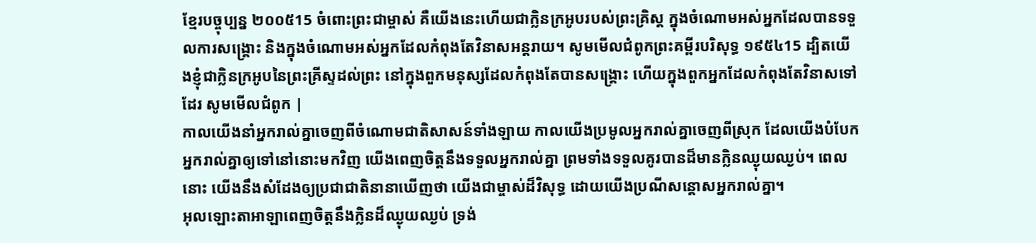ខ្មែរបច្ចុប្បន្ន ២០០៥15 ចំពោះព្រះជាម្ចាស់ គឺយើងនេះហើយជាក្លិនក្រអូបរបស់ព្រះគ្រិស្ត ក្នុងចំណោមអស់អ្នកដែលបានទទួលការសង្គ្រោះ និងក្នុងចំណោមអស់អ្នកដែលកំពុងតែវិនាសអន្តរាយ។ សូមមើលជំពូកព្រះគម្ពីរបរិសុទ្ធ ១៩៥៤15 ដ្បិតយើងខ្ញុំជាក្លិនក្រអូបនៃព្រះគ្រីស្ទដល់ព្រះ នៅក្នុងពួកមនុស្សដែលកំពុងតែបានសង្គ្រោះ ហើយក្នុងពួកអ្នកដែលកំពុងតែវិនាសទៅដែរ សូមមើលជំពូក |
កាលយើងនាំអ្នករាល់គ្នាចេញពីចំណោមជាតិសាសន៍ទាំងឡាយ កាលយើងប្រមូលអ្នករាល់គ្នាចេញពីស្រុក ដែលយើងបំបែកអ្នករាល់គ្នាឲ្យទៅនៅនោះមកវិញ យើងពេញចិត្តនឹងទទួលអ្នករាល់គ្នា ព្រមទាំងទទួលគូរបានដ៏មានក្លិនឈ្ងុយឈ្ងប់។ ពេលនោះ យើងនឹងសំដែងឲ្យប្រជាជាតិនានាឃើញថា យើងជាម្ចាស់ដ៏វិសុទ្ធ ដោយយើងប្រណីសន្ដោសអ្នករាល់គ្នា។
អុលឡោះតាអាឡាពេញចិត្តនឹងក្លិនដ៏ឈ្ងុយឈ្ងប់ ទ្រង់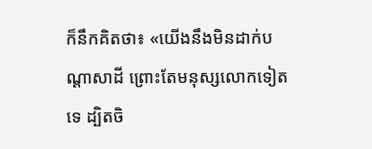ក៏នឹកគិតថា៖ «យើងនឹងមិនដាក់បណ្តាសាដី ព្រោះតែមនុស្សលោកទៀតទេ ដ្បិតចិ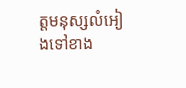ត្តមនុស្សលំអៀងទៅខាង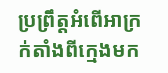ប្រព្រឹត្តអំពើអាក្រក់តាំងពីក្មេងមក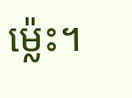ម៉្លេះ។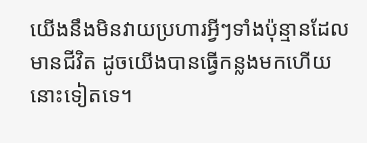យើងនឹងមិនវាយប្រហារអ្វីៗទាំងប៉ុន្មានដែលមានជីវិត ដូចយើងបានធ្វើកន្លងមកហើយនោះទៀតទេ។